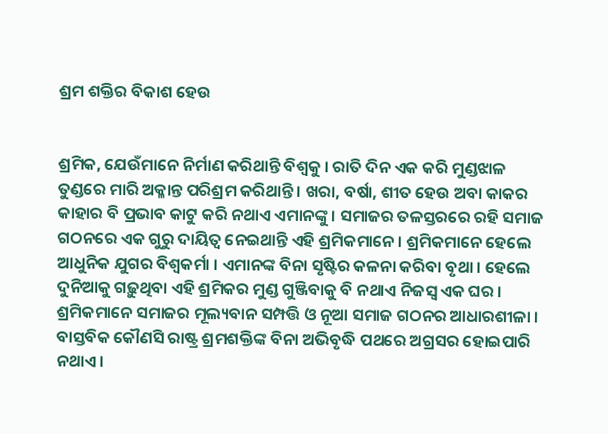ଶ୍ରମ ଶକ୍ତିର ବିକାଶ ହେଉ


ଶ୍ରମିକ, ଯେଉଁମାନେ ନିର୍ମାଣ କରିଥାନ୍ତି ବିଶ୍ୱକୁ । ରାତି ଦିନ ଏକ କରି ମୁଣ୍ଡଝାଳ ତୁଣ୍ଡରେ ମାରି ଅକ୍ଳାନ୍ତ ପରିଶ୍ରମ କରିଥାନ୍ତି । ଖରା, ବର୍ଷା, ଶୀତ ହେଉ ଅବା କାକର କାହାର ବି ପ୍ରଭାବ କାଟୁ କରି ନଥାଏ ଏମାନଙ୍କୁ । ସମାଜର ତଳସ୍ତରରେ ରହି ସମାଜ ଗଠନରେ ଏକ ଗୁରୁ ଦାୟିତ୍ୱ ନେଇଥାନ୍ତି ଏହି ଶ୍ରମିକମାନେ । ଶ୍ରମିକମାନେ ହେଲେ ଆଧୁନିକ ଯୁଗର ବିଶ୍ୱକର୍ମା । ଏମାନଙ୍କ ବିନା ସୃଷ୍ଟିର କଳନା କରିବା ବୃଥା । ହେଲେ ଦୁନିଆକୁ ଗଢ଼ୁଥିବା ଏହି ଶ୍ରମିକର ମୁଣ୍ଡ ଗୁଞ୍ଜିବାକୁ ବି ନଥାଏ ନିଜସ୍ୱ ଏକ ଘର ।  ଶ୍ରମିକମାନେ ସମାଜର ମୂଲ୍ୟବାନ ସମ୍ପତ୍ତି ଓ ନୂଆ ସମାଜ ଗଠନର ଆଧାରଶୀଳା । ବାସ୍ତବିକ କୌଣସି ରାଷ୍ଟ୍ର ଶ୍ରମଶକ୍ତିଙ୍କ ବିନା ଅଭିବୃଦ୍ଧି ପଥରେ ଅଗ୍ରସର ହୋଇପାରି ନଥାଏ ।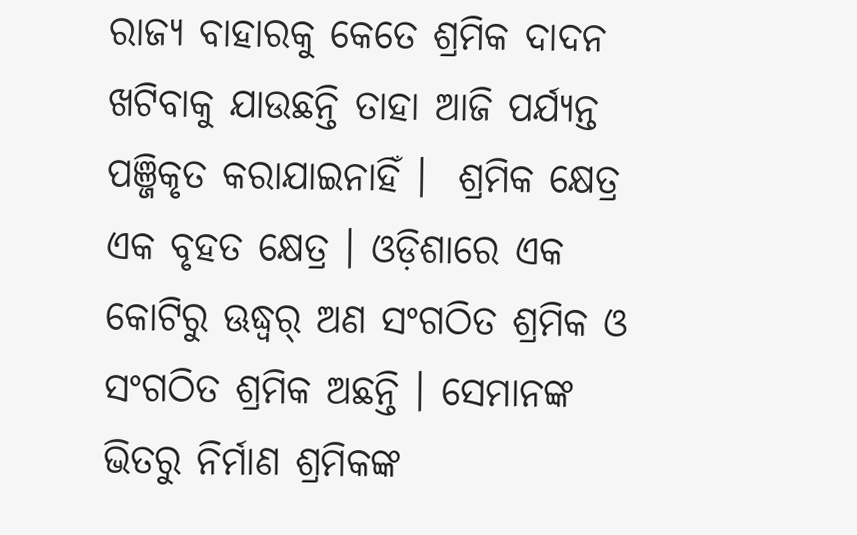ରାଜ୍ୟ ବାହାରକୁ କେତେ ଶ୍ରମିକ ଦାଦନ ଖଟିବାକୁ ଯାଉଛନ୍ତି ତାହା ଆଜି ପର୍ଯ୍ୟନ୍ତ ପଞ୍ଜିକୃତ କରାଯାଇନାହିଁ ।  ଶ୍ରମିକ କ୍ଷେତ୍ର ଏକ ବୃହତ କ୍ଷେତ୍ର । ଓଡ଼ିଶାରେ ଏକ କୋଟିରୁ ଊଦ୍ଧ୍ୱର୍ ଅଣ ସଂଗଠିତ ଶ୍ରମିକ ଓ ସଂଗଠିତ ଶ୍ରମିକ ଅଛନ୍ତି । ସେମାନଙ୍କ ଭିତରୁ ନିର୍ମାଣ ଶ୍ରମିକଙ୍କ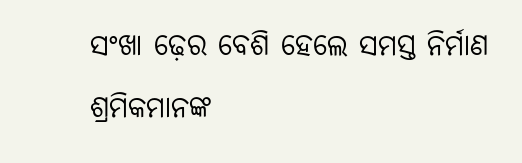ସଂଖା ଢ଼େର ବେଶି ହେଲେ ସମସ୍ତ ନିର୍ମାଣ ଶ୍ରମିକମାନଙ୍କ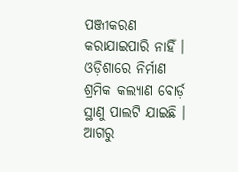ପଞ୍ଜୀକରଣ କରାଯାଇପାରି ନାହିଁ । ଓଡ଼ିଶାରେ ନିର୍ମାଣ ଶ୍ରମିକ କଲ୍ୟାଣ ବୋର୍ଡ଼ ସ୍ଥାଣୁ ପାଲଟି ଯାଇଛି । ଆଗରୁ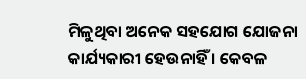ମିଳୁଥିବା ଅନେକ ସହଯୋଗ ଯୋଜନା କାର୍ଯ୍ୟକାରୀ ହେଉନାହିଁ । କେବଳ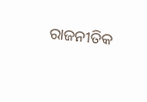ରାଜନୀତିକ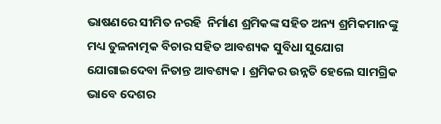ଭାଷଣରେ ସୀମିତ ନରହି  ନିର୍ମାଣ ଶ୍ରମିକଙ୍କ ସହିତ ଅନ୍ୟ ଶ୍ରମିକମାନଙ୍କୁ ମଧ୍ୟ ତୁଳନାତ୍ମକ ବିଚାର ସହିତ ଆବଶ୍ୟକ ସୁବିଧା ସୁଯୋଗ ଯୋଗାଇଦେବା ନିତାନ୍ତ ଆବଶ୍ୟକ । ଶ୍ରମିକର ଉନ୍ନତି ହେଲେ ସାମଗ୍ରିକ ଭାବେ ଦେଶର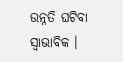ଉନ୍ନତି ଘଟିବା ସ୍ୱାଭାବିକ ।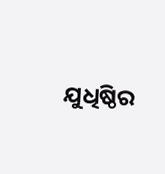ଯୁଧିଷ୍ଠିର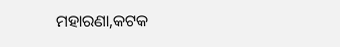ମହାରଣା,କଟକ